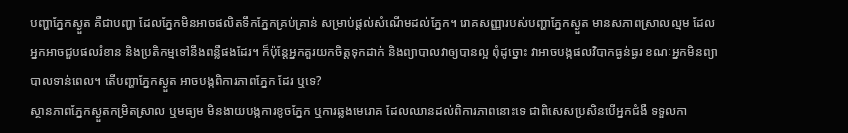បញ្ហាភ្នែកស្ងួត គឺជាបញ្ហា ដែលភ្នែកមិនអាចផលិតទឹកភ្នែកគ្រប់គ្រាន់ សម្រាប់ផ្ដល់សំណើមដល់ភ្នែក។ រោគសញ្ញារបស់បញ្ហាភ្នែកស្ងួត មានសភាពស្រាលល្មម ដែលអ្នកអាចជួបផលរំខាន និងប្រតិកម្មទៅនឹងពន្លឺផងដែរ។ ក៏ប៉ុន្តែអ្នកគួរយកចិត្តទុកដាក់ និងព្យាបាលវាឲ្យបានល្អ ពុំដូច្នោះ វាអាចបង្កផលវិបាកធ្ងន់ធ្ងរ ខណៈអ្នកមិនព្យាបាលទាន់ពេល។ តើបញ្ហាភ្នែកស្ងួត អាចបង្កពិការភាពភ្នែក ដែរ ឬទេ?
ស្ថានភាពភ្នែកស្ងួតកម្រិតស្រាល ឬមធ្យម មិនងាយបង្កការខូចភ្នែក ឬការឆ្លងមេរោគ ដែលឈានដល់ពិការភាពនោះទេ ជាពិសេសប្រសិនបើអ្នកជំងឺ ទទួលកា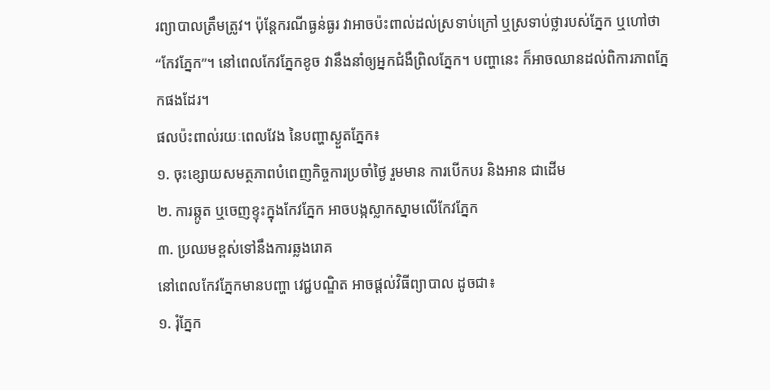រព្យាបាលត្រឹមត្រូវ។ ប៉ុន្តែករណីធ្ងន់ធ្ងរ វាអាចប៉ះពាល់ដល់ស្រទាប់ក្រៅ ឬស្រទាប់ថ្លារបស់ភ្នែក ឬហៅថា “កែវភ្នែក”។ នៅពេលកែវភ្នែកខូច វានឹងនាំឲ្យអ្នកជំងឺព្រិលភ្នែក។ បញ្ហានេះ ក៏អាចឈានដល់ពិការភាពភ្នែកផងដែរ។
ផលប៉ះពាល់រយៈពេលវែង នៃបញ្ហាស្ងួតភ្នែក៖
១. ចុះខ្សោយសមត្ថភាពបំពេញកិច្ចការប្រចាំថ្ងៃ រួមមាន ការបើកបរ និងអាន ជាដើម
២. ការឆ្កូត ឬចេញខ្ទុះក្នុងកែវភ្នែក អាចបង្កស្លាកស្នាមលើកែវភ្នែក
៣. ប្រឈមខ្ពស់ទៅនឹងការឆ្លងរោគ
នៅពេលកែវភ្នែកមានបញ្ហា វេជ្ជបណ្ឌិត អាចផ្ដល់វិធីព្យាបាល ដូចជា៖
១. រុំភ្នែក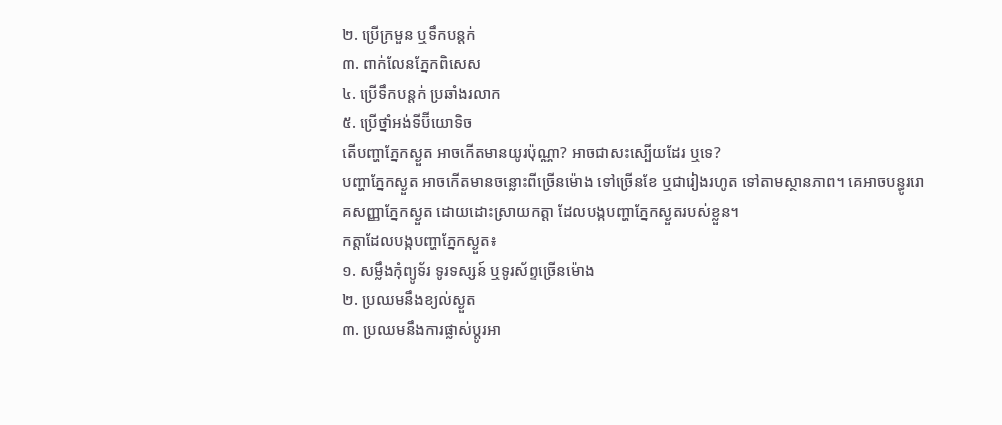២. ប្រើក្រមួន ឬទឹកបន្តក់
៣. ពាក់លែនភ្នែកពិសេស
៤. ប្រើទឹកបន្តក់ ប្រឆាំងរលាក
៥. ប្រើថ្នាំអង់ទីប៊ីយោទិច
តើបញ្ហាភ្នែកស្ងួត អាចកើតមានយូរប៉ុណ្ណា? អាចជាសះស្បើយដែរ ឬទេ?
បញ្ហាភ្នែកស្ងួត អាចកើតមានចន្លោះពីច្រើនម៉ោង ទៅច្រើនខែ ឬជារៀងរហូត ទៅតាមស្ថានភាព។ គេអាចបន្ធូររោគសញ្ញាភ្នែកស្ងួត ដោយដោះស្រាយកត្តា ដែលបង្កបញ្ហាភ្នែកស្ងួតរបស់ខ្លួន។
កត្តាដែលបង្កបញ្ហាភ្នែកស្ងួត៖
១. សម្លឹងកុំព្យូទ័រ ទូរទស្សន៍ ឬទូរស័ព្ទច្រើនម៉ោង
២. ប្រឈមនឹងខ្យល់ស្ងួត
៣. ប្រឈមនឹងការផ្លាស់ប្ដូរអា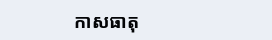កាសធាតុ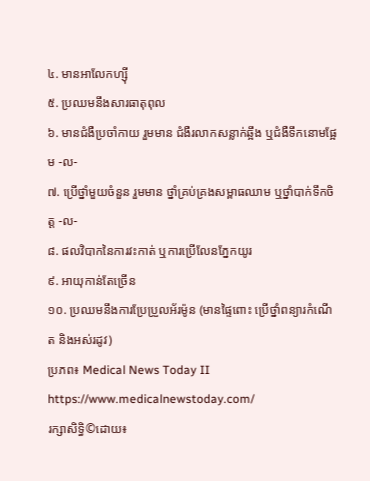៤. មានអាលែកហ្ស៊ី
៥. ប្រឈមនឹងសារធាតុពុល
៦. មានជំងឺប្រចាំកាយ រួមមាន ជំងឺរលាកសន្លាក់ឆ្អឹង ឬជំងឺទឹកនោមផ្អែម -ល-
៧. ប្រើថ្នាំមួយចំនួន រួមមាន ថ្នាំគ្រប់គ្រងសម្ពាធឈាម ឬថ្នាំបាក់ទឹកចិត្ត -ល-
៨. ផលវិបាកនៃការវះកាត់ ឬការប្រើលែនភ្នែកយូរ
៩. អាយុកាន់តែច្រើន
១០. ប្រឈមនឹងការប្រែប្រួលអ័រម៉ូន (មានផ្ទៃពោះ ប្រើថ្នាំពន្យារកំណើត និងអស់រដូវ)
ប្រភព៖ Medical News Today II https://www.medicalnewstoday.com/
រក្សាសិទ្ធិ©ដោយ៖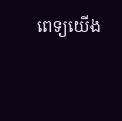ពេទ្យយើង